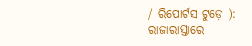/ ରିପୋର୍ଟସ ଟୁଡ଼େ ): ରାଜାରାସ୍ତାରେ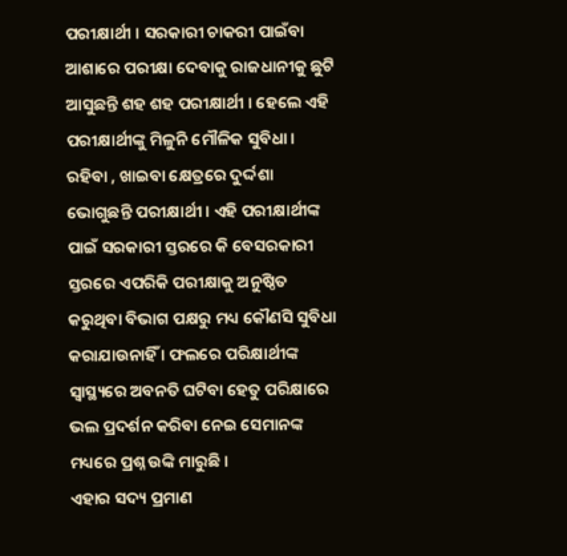ପରୀକ୍ଷାର୍ଥୀ । ସରକାରୀ ଚାକରୀ ପାଇଁବା ଆଶାରେ ପରୀକ୍ଷା ଦେବାକୁ ରାଜଧାନୀକୁ ଛୁଟି ଆସୁଛନ୍ତି ଶହ ଶହ ପରୀକ୍ଷାର୍ଥୀ । ହେଲେ ଏହି ପରୀକ୍ଷାର୍ଥୀଙ୍କୁ ମିଳୁନି ମୌଳିକ ସୁବିଧା । ରହିବା , ଖାଇବା କ୍ଷେତ୍ରରେ ଦୁର୍ଦ୍ଦଶା ଭୋଗୁଛନ୍ତି ପରୀକ୍ଷାର୍ଥୀ । ଏହି ପରୀକ୍ଷାର୍ଥୀଙ୍କ ପାଇଁ ସରକାରୀ ସ୍ତରରେ କି ବେସରକାରୀ ସ୍ତରରେ ଏପରିକି ପରୀକ୍ଷାକୁ ଅନୁଷ୍ଠିତ କରୁଥିବା ବିଭାଗ ପକ୍ଷରୁ ମଧ୍ୟ କୌଣସି ସୁବିଧା କରାଯାଉନାହିଁ । ଫଲରେ ପରିକ୍ଷାର୍ଥୀଙ୍କ ସ୍ୱାସ୍ଥ୍ୟରେ ଅବନତି ଘଟିବା ହେତୁ ପରିକ୍ଷାରେ ଭଲ ପ୍ରଦର୍ଶନ କରିବା ନେଇ ସେମାନଙ୍କ ମଧ୍ୟରେ ପ୍ରଶ୍ନ ଉଙ୍କି ମାରୁଛି ।
ଏହାର ସଦ୍ୟ ପ୍ରମାଣ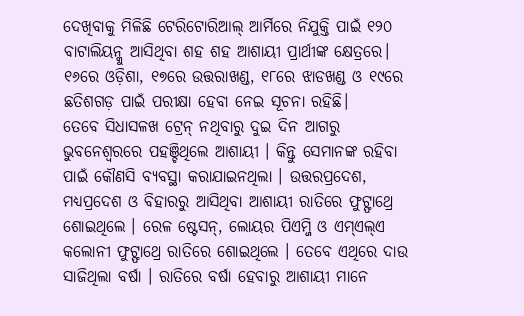ଦେଖିବାକୁ ମିଳିଛି ଟେରିଟୋରିଆଲ୍ ଆର୍ମିରେ ନିଯୁକ୍ତି ପାଇଁ ୧୨୦ ବାଟାଲିୟନ୍କୁ ଆସିଥିବା ଶହ ଶହ ଆଶାୟୀ ପ୍ରାର୍ଥୀଙ୍କ କ୍ଷେତ୍ରରେ। ୧୬ରେ ଓଡ଼ିଶା, ୧୭ରେ ଉତ୍ତରାଖଣ୍ଡ, ୧୮ରେ ଝାଡଖଣ୍ଡ ଓ ୧୯ରେ ଛତିଶଗଡ଼ ପାଇଁ ପରୀକ୍ଷା ହେବା ନେଇ ସୂଚନା ରହିଛି।
ତେବେ ସିଧାସଳଖ ଟ୍ରେନ୍ ନଥିବାରୁ ଦୁଇ ଦିନ ଆଗରୁ ଭୁବନେଶ୍ୱରରେ ପହଞ୍ଚିଥିଲେ ଆଶାୟୀ । କିନ୍ତୁ ସେମାନଙ୍କ ରହିବା ପାଇଁ କୌଣସି ବ୍ୟବସ୍ଥା କରାଯାଇନଥିଲା । ଉତ୍ତରପ୍ରଦେଶ, ମଧ୍ୟପ୍ରଦେଶ ଓ ବିହାରରୁ ଆସିଥିବା ଆଶାୟୀ ରାତିରେ ଫୁଟ୍ଫାଥ୍ରେ ଶୋଇଥିଲେ । ରେଳ ଷ୍ଟେସନ୍, ଲୋୟର ପିଏମ୍ଜି ଓ ଏମ୍ଏଲ୍ଏ କଲୋନୀ ଫୁଟ୍ଫାଥ୍ରେ ରାତିରେ ଶୋଇଥିଲେ । ତେବେ ଏଥିରେ ଦାଉ ସାଜିଥିଲା ବର୍ଷା । ରାତିରେ ବର୍ଷା ହେବାରୁ ଆଶାୟୀ ମାନେ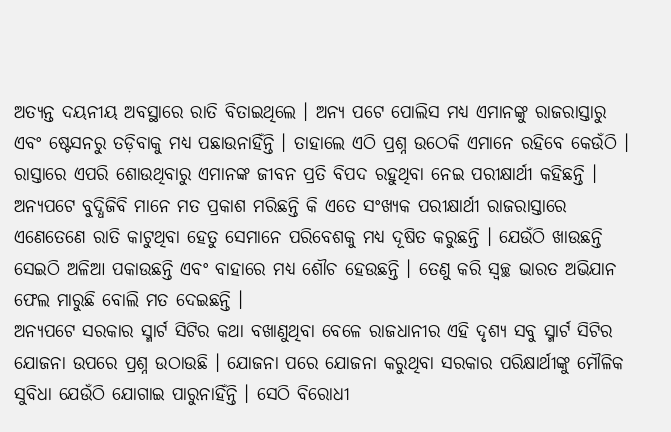ଅତ୍ୟନ୍ତ ଦୟନୀୟ ଅବସ୍ଥାରେ ରାତି ବିତାଇଥିଲେ । ଅନ୍ୟ ପଟେ ପୋଲିସ ମଧ୍ୟ ଏମାନଙ୍କୁ ରାଜରାସ୍ତାରୁ ଏବଂ ଷ୍ଟେସନରୁ ତଡ଼ିବାକୁ ମଧ୍ୟ ପଛାଉନାହିଁନ୍ତି । ତାହାଲେ ଏଠି ପ୍ରଶ୍ନ ଉଠେକି ଏମାନେ ରହିବେ କେଉଁଠି । ରାସ୍ତାରେ ଏପରି ଶୋଉଥିବାରୁ ଏମାନଙ୍କ ଜୀବନ ପ୍ରତି ବିପଦ ରହୁଥିବା ନେଇ ପରୀକ୍ଷାର୍ଥୀ କହିଛନ୍ତି । ଅନ୍ୟପଟେ ବୁଦ୍ଧିଜିବି ମାନେ ମତ ପ୍ରକାଶ ମରିଛନ୍ତି କି ଏତେ ସଂଖ୍ୟକ ପରୀକ୍ଷାର୍ଥୀ ରାଜରାସ୍ତାରେ ଏଣେତେଣେ ରାତି କାଟୁଥିବା ହେତୁ ସେମାନେ ପରିବେଶକୁ ମଧ୍ୟ ଦୂଷିତ କରୁଛନ୍ତି । ଯେଉଁଠି ଖାଉଛନ୍ତି ସେଇଠି ଅଳିଆ ପକାଉଛନ୍ତି ଏବଂ ବାହାରେ ମଧ୍ୟ ଶୌଚ ହେଉଛନ୍ତି । ତେଣୁ କରି ସ୍ୱଚ୍ଛ ଭାରତ ଅଭିଯାନ ଫେଲ ମାରୁଛି ବୋଲି ମତ ଦେଇଛନ୍ତି ।
ଅନ୍ୟପଟେ ସରକାର ସ୍ମାର୍ଟ ସିଟିର କଥା ବଖାଣୁଥିବା ବେଳେ ରାଜଧାନୀର ଏହି ଦୃଶ୍ୟ ସବୁ ସ୍ମାର୍ଟ ସିଟିର ଯୋଜନା ଉପରେ ପ୍ରଶ୍ନ ଉଠାଉଛି । ଯୋଜନା ପରେ ଯୋଜନା କରୁଥିବା ସରକାର ପରିକ୍ଷାର୍ଥୀଙ୍କୁ ମୌଳିକ ସୁବିଧା ଯେଉଁଠି ଯୋଗାଇ ପାରୁନାହିଁନ୍ତି । ସେଠି ବିରୋଧୀ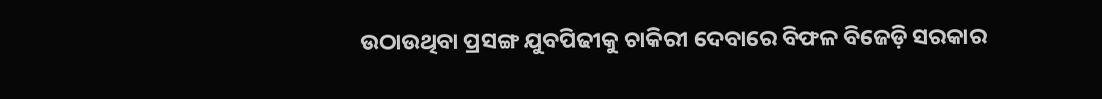ଉଠାଉଥିବା ପ୍ରସଙ୍ଗ ଯୁବପିଢୀକୁ ଚାକିରୀ ଦେବାରେ ବିଫଳ ବିଜେଡ଼ି ସରକାର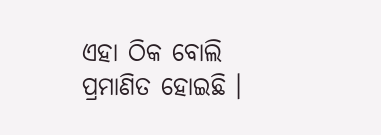ଏହା ଠିକ ବୋଲି ପ୍ରମାଣିତ ହୋଇଛି ।